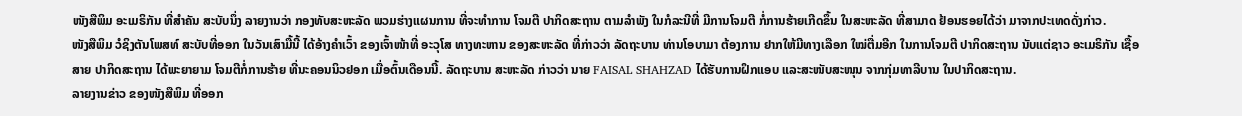ໜັງສືພິມ ອະເມຣິກັນ ທີ່ສຳຄັນ ສະບັບນຶ່ງ ລາຍງານວ່າ ກອງທັບສະຫະລັດ ພວມຮ່າງແຜນການ ທີ່ຈະທຳການ ໂຈມຕີ ປາກິດສະຖານ ຕາມລຳພັງ ໃນກໍລະນີທີ່ ມີການໂຈມຕີ ກໍ່ການຮ້າຍເກີດຂຶ້ນ ໃນສະຫະລັດ ທີ່ສາມາດ ຢ້ອນຮອຍໄດ້ວ່າ ມາຈາກປະເທດດັ່ງກ່າວ.
ໜັງສືພິມ ວໍຊິງຕັນໂພສທ໌ ສະບັບທີ່ອອກ ໃນວັນເສົາມື້ນີ້ ໄດ້ອ້າງຄຳເວົ້າ ຂອງເຈົ້າໜ້າທີ່ ອະວຸໂສ ທາງທະຫານ ຂອງສະຫະລັດ ທີ່ກ່າວວ່າ ລັດຖະບານ ທ່ານໂອບາມາ ຕ້ອງການ ຢາກໃຫ້ມີທາງເລືອກ ໃໝ່ຕື່ມອີກ ໃນການໂຈມຕີ ປາກິດສະຖານ ນັບແຕ່ຊາວ ອະເມຣິກັນ ເຊື້ອສາຍ ປາກິດສະຖານ ໄດ້ພະຍາຍາມ ໂຈມຕີກໍ່ການຮ້າຍ ທີ່ນະຄອນນິວຢອກ ເມື່ອຕົ້ນເດືອນນີ້. ລັດຖະບານ ສະຫະລັດ ກ່າວວ່າ ນາຍ FAISAL SHAHZAD ໄດ້ຮັບການຝຶກແອບ ແລະສະໜັບສະໜຸນ ຈາກກຸ່ມທາລີບານ ໃນປາກິດສະຖານ.
ລາຍງານຂ່າວ ຂອງໜັງສືພິມ ທີ່ອອກ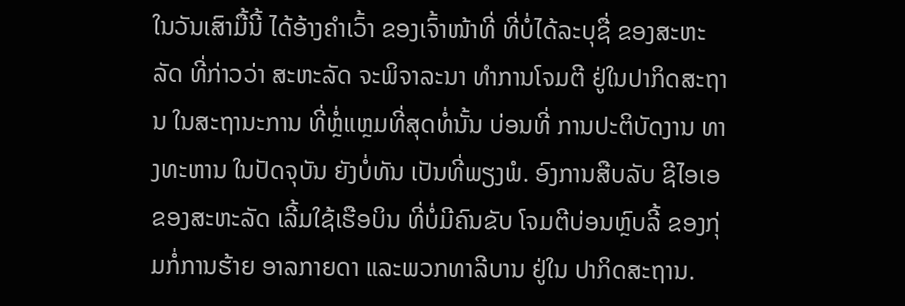ໃນວັນເສົາມື້ນີ້ ໄດ້ອ້າງຄຳເວົ້າ ຂອງເຈົ້າໜ້າທີ່ ທີ່ບໍ່ໄດ້ລະບຸຊື່ ຂອງສະຫະລັດ ທີ່ກ່າວວ່າ ສະຫະລັດ ຈະພິຈາລະນາ ທຳການໂຈມຕີ ຢູ່ໃນປາກິດສະຖານ ໃນສະຖານະການ ທີ່ຫຼໍ່ແຫຼມທີ່ສຸດທໍ່ນັ້ນ ບ່ອນທີ່ ການປະຕິບັດງານ ທາງທະຫານ ໃນປັດຈຸບັນ ຍັງບໍ່ທັນ ເປັນທີ່ພຽງພໍ. ອົງການສືບລັບ ຊີໄອເອ ຂອງສະຫະລັດ ເລີ້ມໃຊ້ເຮືອບິນ ທີ່ບໍ່ມີຄົນຂັບ ໂຈມຕີບ່ອນຫຼົບລີ້ ຂອງກຸ່ມກໍ່ການຮ້າຍ ອາລກາຍດາ ແລະພວກທາລີບານ ຢູ່ໃນ ປາກິດສະຖານ.